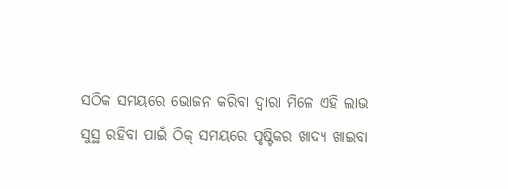ସଠିକ ସମୟରେ ଭୋଜନ କରିବା ଦ୍ୱାରା ମିଳେ ଏହି ଲାଭ
ସୁସ୍ଥ ରହିବା ପାଇଁ ଠିକ୍ ସମୟରେ ପୃଷ୍ଟିକର ଖାଦ୍ୟ ଖାଇବା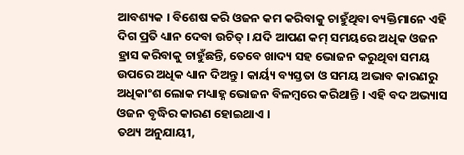ଆବଶ୍ୟକ । ବିଶେଷ କରି ଓଜନ କମ କରିବାକୁ ଚାହୁଁଥିବା ବ୍ୟକ୍ତିମାନେ ଏହି ଦିଗ ପ୍ରତି ଧ୍ୟାନ ଦେବା ଉଚିତ୍ । ଯଦି ଆପଣ କମ୍ ସମୟରେ ଅଧିକ ଓଜନ ହ୍ରାସ କରିବାକୁ ଚାହୁଁଛନ୍ତି, ତେବେ ଖାଦ୍ୟ ସହ ଭୋଜନ କରୁଥିବା ସମୟ ଉପରେ ଅଧିକ ଧ୍ୟାନ ଦିଅନ୍ତୁ । କାର୍ୟ୍ୟ ବ୍ୟସ୍ତତା ଓ ସମୟ ଅଭାବ କାରଣରୁ ଅଧିକାଂଶ ଲୋକ ମଧ୍ୟାହ୍ନ ଭୋଜନ ବିଳମ୍ବରେ କରିଥାନ୍ତି । ଏହି ବଦ ଅଭ୍ୟାସ ଓଜନ ବୃଦ୍ଧିର କାରଣ ହୋଇଥାଏ ।
ତଥ୍ୟ ଅନୁଯାୟୀ,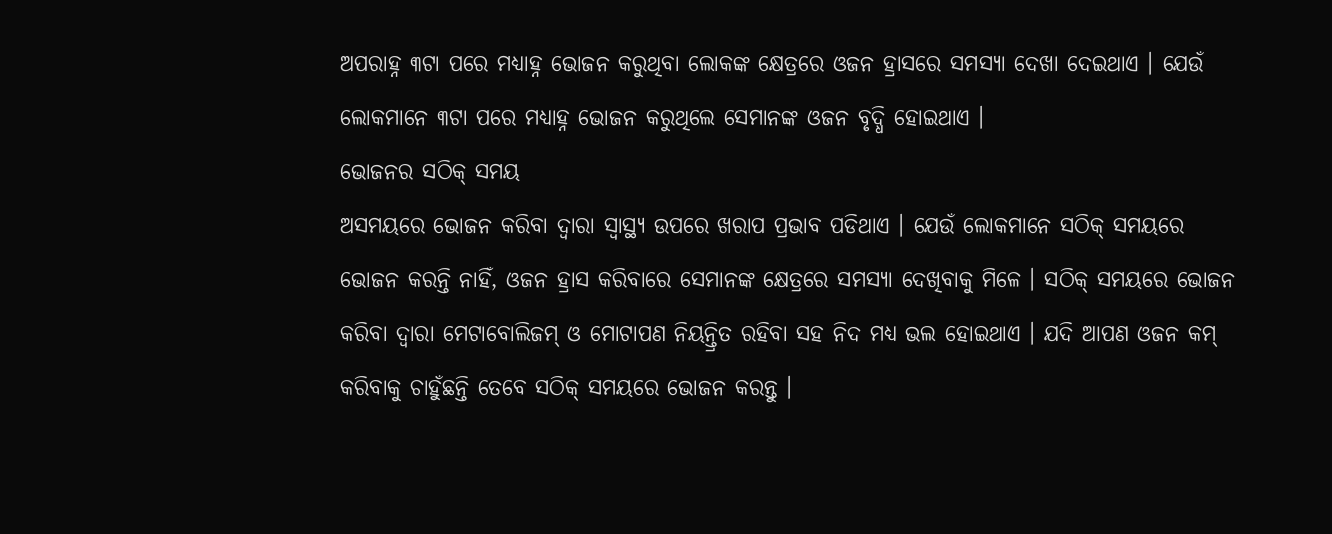ଅପରାହ୍ନ ୩ଟା ପରେ ମଧ୍ୟାହ୍ନ ଭୋଜନ କରୁଥିବା ଲୋକଙ୍କ କ୍ଷେତ୍ରରେ ଓଜନ ହ୍ରାସରେ ସମସ୍ୟା ଦେଖା ଦେଇଥାଏ । ଯେଉଁ ଲୋକମାନେ ୩ଟା ପରେ ମଧ୍ୟାହ୍ନ ଭୋଜନ କରୁଥିଲେ ସେମାନଙ୍କ ଓଜନ ବୃଦ୍ଧି ହୋଇଥାଏ ।
ଭୋଜନର ସଠିକ୍ ସମୟ
ଅସମୟରେ ଭୋଜନ କରିବା ଦ୍ବାରା ସ୍ବାସ୍ଥ୍ୟ ଉପରେ ଖରାପ ପ୍ରଭାବ ପଡିଥାଏ । ଯେଉଁ ଲୋକମାନେ ସଠିକ୍ ସମୟରେ ଭୋଜନ କରନ୍ତି ନାହିଁ, ଓଜନ ହ୍ରାସ କରିବାରେ ସେମାନଙ୍କ କ୍ଷେତ୍ରରେ ସମସ୍ୟା ଦେଖିବାକୁ ମିଳେ । ସଠିକ୍ ସମୟରେ ଭୋଜନ କରିବା ଦ୍ବାରା ମେଟାବୋଲିଜମ୍ ଓ ମୋଟାପଣ ନିୟନ୍ତ୍ରିତ ରହିବା ସହ ନିଦ ମଧ୍ୟ ଭଲ ହୋଇଥାଏ । ଯଦି ଆପଣ ଓଜନ କମ୍ କରିବାକୁ ଚାହୁଁଛନ୍ତି ତେବେ ସଠିକ୍ ସମୟରେ ଭୋଜନ କରନ୍ତୁ ।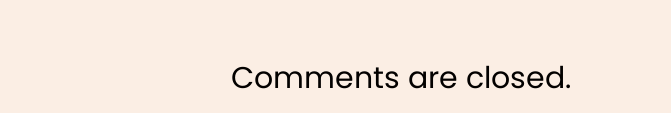Comments are closed.